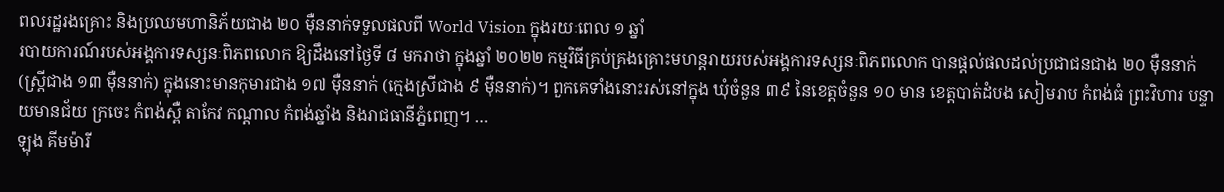ពលរដ្ឋរងគ្រោះ និងប្រឈមហានិភ័យជាង ២០ ម៉ឺននាក់ទទួលផលពី World Vision ក្នុងរយៈពេល ១ ឆ្នាំ
របាយការណ៍របស់អង្គការទស្សនៈពិភពលោក ឱ្យដឹងនៅថ្ងៃទី ៨ មករាថា ក្នុងឆ្នាំ ២០២២ កម្មវិធីគ្រប់គ្រងគ្រោះមហន្តរាយរបស់អង្គការទស្សនៈពិភពលោក បានផ្តល់ផលដល់ប្រជាជនជាង ២០ ម៉ឺននាក់ (ស្ត្រីជាង ១៣ ម៉ឺននាក់) ក្នុងនោះមានកុមារជាង ១៧ ម៉ឺននាក់ (ក្មេងស្រីជាង ៩ ម៉ឺននាក់)។ ពួកគេទាំងនោះរស់នៅក្នុង ឃុំចំនួន ៣៩ នៃខេត្តចំនួន ១០ មាន ខេត្តបាត់ដំបង សៀមរាប កំពង់ធំ ព្រះវិហារ បន្ទាយមានជ័យ ក្រចេះ កំពង់ស្ពឺ តាកែវ កណ្តាល កំពង់ឆ្នាំង និងរាជធានីភ្នំពេញ។ …
ឡុង គីមម៉ារី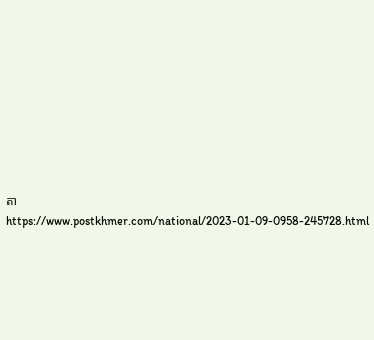តា
https://www.postkhmer.com/national/2023-01-09-0958-245728.html